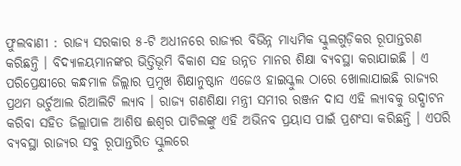ଫୁଲବାଣୀ : ରାଜ୍ୟ ସରକାର ୫-ଟି ଅଧୀନରେ ରାଜ୍ୟର ବିଭିନ୍ନ ମାଧ୍ୟମିକ ସ୍କୁଲଗୁଡ଼ିକର ରୂପାନ୍ତରଣ କରିଛନ୍ତି । ବିଦ୍ୟାଳୟମାନଙ୍କର ଭିତ୍ତିଭୂମି ବିକାଶ ସହ ଉନ୍ନତ ମାନର ଶିକ୍ଷା ବ୍ୟବସ୍ଥା କରାଯାଇଛି । ଏ ପରିପ୍ରେକ୍ଷୀରେ କନ୍ଧମାଳ ଜିଲ୍ଲାର ପ୍ରମୁଖ ଶିକ୍ଷାନୁଷ୍ଠାନ ଏଜେଓ ହାଇସ୍କୁଲ ଠାରେ ଖୋଲାଯାଇଛି ରାଜ୍ୟର ପ୍ରଥମ ଭର୍ଚୁଆଲ ରିଆଲିଟି ଲ୍ୟାବ । ରାଜ୍ୟ ଗଣଶିକ୍ଷା ମନ୍ତ୍ରୀ ସମୀର ରଞ୍ଜନ ଦାସ ଏହି ଲ୍ୟାବକୁ ଉଦ୍ଘାଟନ କରିବା ସହିତ ଜିଲ୍ଲାପାଳ ଆଶିଷ ଈଶ୍ୱର ପାଟିଲଙ୍କୁ ଏହି ଅଭିନବ ପ୍ରୟାସ ପାଇଁ ପ୍ରଶଂସା କରିଛନ୍ତି । ଏପରି ବ୍ୟବସ୍ଥା ରାଜ୍ୟର ସବୁ ରୂପାନ୍ତରିତ ସ୍କୁଲରେ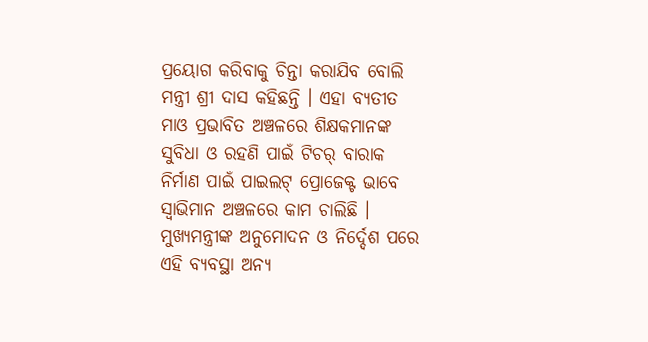ପ୍ରୟୋଗ କରିବାକୁ ଚିନ୍ତା କରାଯିବ ବୋଲି ମନ୍ତ୍ରୀ ଶ୍ରୀ ଦାସ କହିଛନ୍ତି । ଏହା ବ୍ୟତୀତ ମାଓ ପ୍ରଭାବିତ ଅଞ୍ଚଳରେ ଶିକ୍ଷକମାନଙ୍କ ସୁବିଧା ଓ ରହଣି ପାଇଁ ଟିଚର୍ ବାରାକ ନିର୍ମାଣ ପାଇଁ ପାଇଲଟ୍ ପ୍ରୋଜେକ୍ଟ ଭାବେ ସ୍ୱାଭିମାନ ଅଞ୍ଚଳରେ କାମ ଚାଲିଛି । ମୁଖ୍ୟମନ୍ତ୍ରୀଙ୍କ ଅନୁମୋଦନ ଓ ନିର୍ଦ୍ଦେଶ ପରେ ଏହି ବ୍ୟବସ୍ଥା ଅନ୍ୟ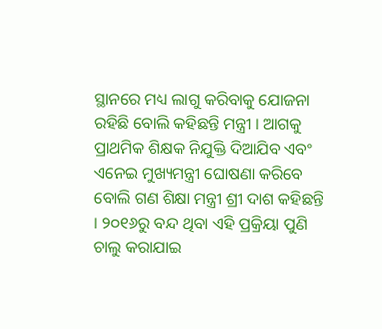ସ୍ଥାନରେ ମଧ୍ୟ ଲାଗୁ କରିବାକୁ ଯୋଜନା ରହିଛି ବୋଲି କହିଛନ୍ତି ମନ୍ତ୍ରୀ । ଆଗକୁ ପ୍ରାଥମିକ ଶିକ୍ଷକ ନିଯୁକ୍ତି ଦିଆଯିବ ଏବଂ ଏନେଇ ମୁଖ୍ୟମନ୍ତ୍ରୀ ଘୋଷଣା କରିବେ ବୋଲି ଗଣ ଶିକ୍ଷା ମନ୍ତ୍ରୀ ଶ୍ରୀ ଦାଶ କହିଛନ୍ତି । ୨୦୧୬ରୁ ବନ୍ଦ ଥିବା ଏହି ପ୍ରକ୍ରିୟା ପୁଣି ଚାଲୁ କରାଯାଇ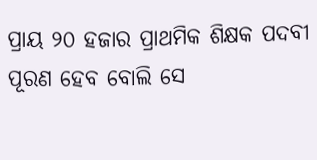ପ୍ରାୟ ୨୦ ହଜାର ପ୍ରାଥମିକ ଶିକ୍ଷକ ପଦବୀ ପୂରଣ ହେବ ବୋଲି ସେ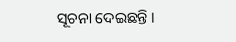ସୂଚନା ଦେଇଛନ୍ତି ।